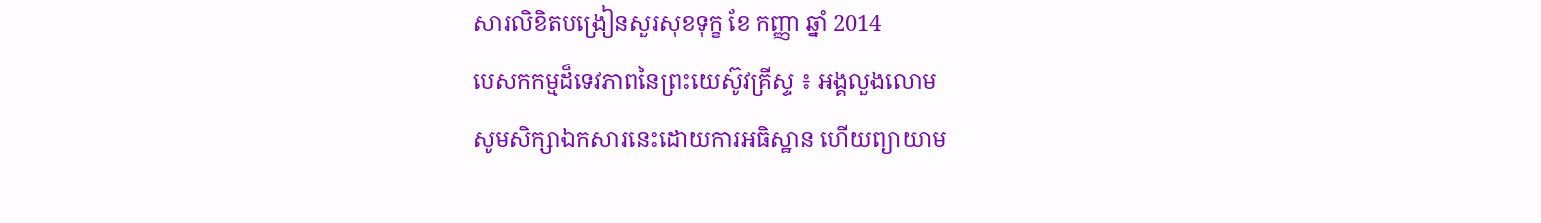សារលិខិតបង្រៀនសួរសុខទុក្ខ ខែ កញ្ញា ឆ្នាំ 2014
បេសកកម្មដ៏ទេវភាពនៃព្រះយេស៊ូវគ្រីស្ទ ៖ អង្គលួងលោម
សូមសិក្សាឯកសារនេះដោយការអធិស្ឋាន ហើយព្យាយាម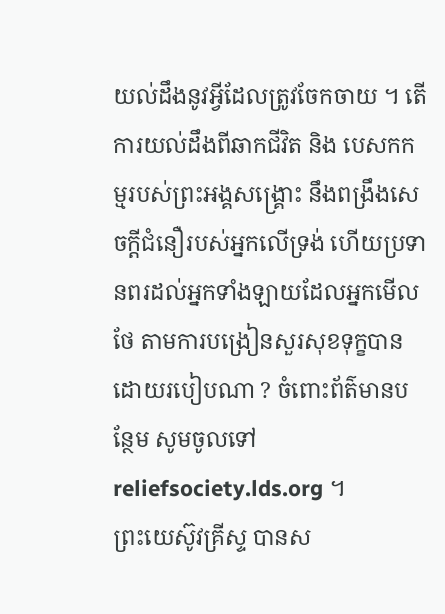យល់ដឹងនូវអ្វីដែលត្រូវចែកចាយ ។ តើការយល់ដឹងពីឆាកជីវិត និង បេសកកម្មរបស់ព្រះអង្គសង្គ្រោះ នឹងពង្រឹងសេចក្ដីជំនឿរបស់អ្នកលើទ្រង់ ហើយប្រទានពរដល់អ្នកទាំងឡាយដែលអ្នកមើលថែ តាមការបង្រៀនសួរសុខទុក្ខបានដោយរបៀបណា ? ចំពោះព័ត៌មានបន្ថែម សូមចូលទៅreliefsociety.lds.org ។
ព្រះយេស៊ូវគ្រីស្ទ បានស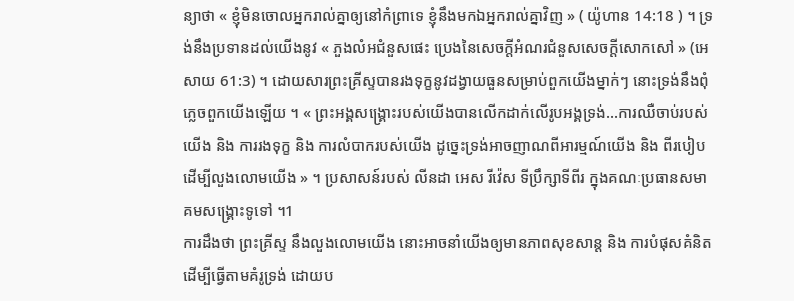ន្យាថា « ខ្ញុំមិនចោលអ្នករាល់គ្នាឲ្យនៅកំព្រាទេ ខ្ញុំនឹងមកឯអ្នករាល់គ្នាវិញ » ( យ៉ូហាន 14:18 ) ។ ទ្រង់នឹងប្រទានដល់យើងនូវ « ភួងលំអជំនួសផេះ ប្រេងនៃសេចក្តីអំណរជំនួសសេចក្តីសោកសៅ » (អេសាយ 61:3) ។ ដោយសារព្រះគ្រីស្ទបានរងទុក្ខនូវដង្វាយធួនសម្រាប់ពួកយើងម្នាក់ៗ នោះទ្រង់នឹងពុំភ្លេចពួកយើងឡើយ ។ « ព្រះអង្គសង្គ្រោះរបស់យើងបានលើកដាក់លើរូបអង្គទ្រង់…ការឈឺចាប់របស់យើង និង ការរងទុក្ខ និង ការលំបាករបស់យើង ដូច្នេះទ្រង់អាចញាណពីអារម្មណ៍យើង និង ពីរបៀបដើម្បីលួងលោមយើង » ។ ប្រសាសន៍របស់ លីនដា អេស រីវ៉េស ទីប្រឹក្សាទីពីរ ក្នុងគណៈប្រធានសមាគមសង្គ្រោះទូទៅ ។1
ការដឹងថា ព្រះគ្រីស្ទ នឹងលួងលោមយើង នោះអាចនាំយើងឲ្យមានភាពសុខសាន្ត និង ការបំផុសគំនិតដើម្បីធ្វើតាមគំរូទ្រង់ ដោយប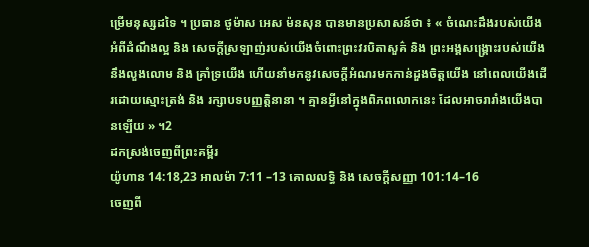ម្រើមនុស្សដទៃ ។ ប្រធាន ថូម៉ាស អេស ម៉នសុន បានមានប្រសាសន៍ថា ៖ « ចំណេះដឹងរបស់យើងអំពីដំណឹងល្អ និង សេចក្តីស្រឡាញ់របស់យើងចំពោះព្រះវរបិតាសួគ៌ និង ព្រះអង្គសង្គ្រោះរបស់យើង នឹងលួងលោម និង គ្រាំទ្រយើង ហើយនាំមកនូវសេចក្តីអំណរមកកាន់ដួងចិត្តយើង នៅពេលយើងដើរដោយស្មោះត្រង់ និង រក្សាបទបញ្ញត្តិនានា ។ គ្មានអ្វីនៅក្នុងពិភពលោកនេះ ដែលអាចរារាំងយើងបានឡើយ » ។2
ដកស្រង់ចេញពីព្រះគម្ពីរ
យ៉ូហាន 14:18,23 អាលម៉ា 7:11 –13 គោលលទ្ធិ និង សេចក្តីសញ្ញា 101:14–16
ចេញពី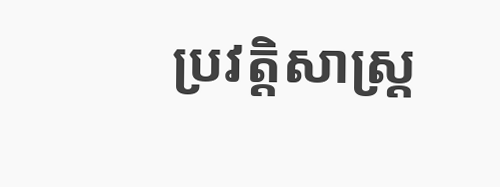ប្រវត្តិសាស្ត្រ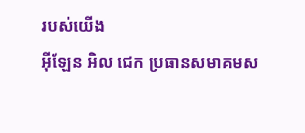របស់យើង
អ៊ីឡែន អិល ជេក ប្រធានសមាគមស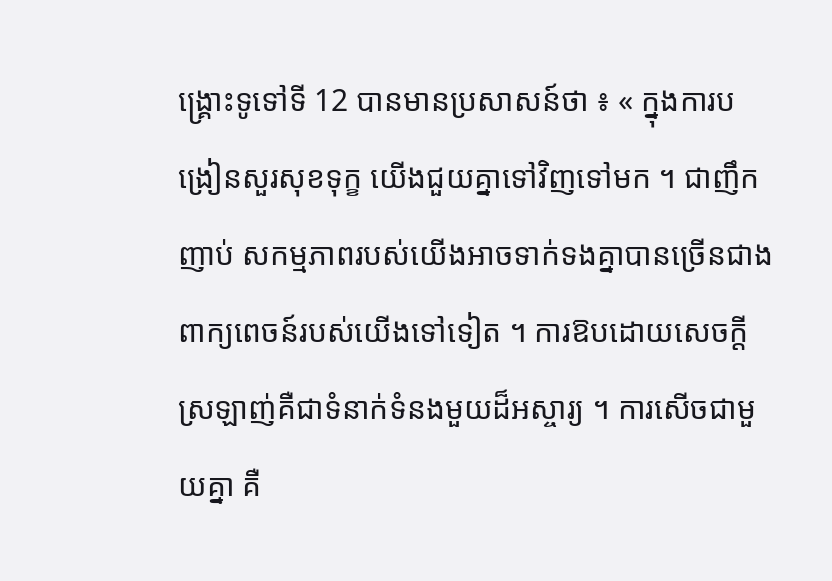ង្គ្រោះទូទៅទី 12 បានមានប្រសាសន៍ថា ៖ « ក្នុងការបង្រៀនសួរសុខទុក្ខ យើងជួយគ្នាទៅវិញទៅមក ។ ជាញឹកញាប់ សកម្មភាពរបស់យើងអាចទាក់ទងគ្នាបានច្រើនជាងពាក្យពេចន៍របស់យើងទៅទៀត ។ ការឱបដោយសេចក្តីស្រឡាញ់គឺជាទំនាក់ទំនងមួយដ៏អស្ចារ្យ ។ ការសើចជាមួយគ្នា គឺ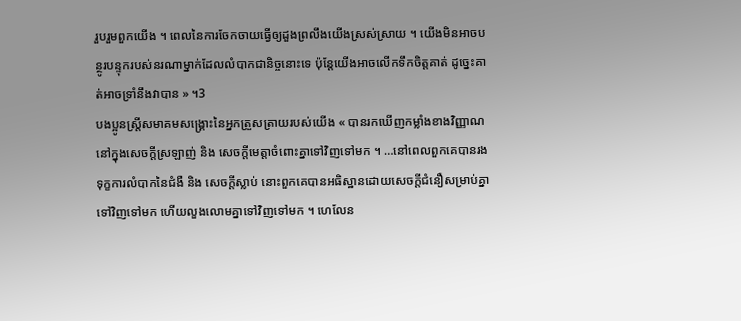រួបរួមពួកយើង ។ ពេលនៃការចែកចាយធ្វើឲ្យដួងព្រលឹងយើងស្រស់ស្រាយ ។ យើងមិនអាចបន្ថូរបន្ទុករបស់នរណាម្នាក់ដែលលំបាកជានិច្ចនោះទេ ប៉ុន្តែយើងអាចលើកទឹកចិត្តគាត់ ដូច្នេះគាត់អាចទ្រាំនឹងវាបាន » ។3
បងប្អូនស្ត្រីសមាគមសង្គ្រោះនៃអ្នកត្រួសត្រាយរបស់យើង « បានរកឃើញកម្លាំងខាងវិញ្ញាណ នៅក្នុងសេចក្តីស្រឡាញ់ និង សេចក្តីមេត្តាចំពោះគ្នាទៅវិញទៅមក ។ …នៅពេលពួកគេបានរងទុក្ខការលំបាកនៃជំងឺ និង សេចក្តីស្លាប់ នោះពួកគេបានអធិស្ឋានដោយសេចក្តីជំនឿសម្រាប់គ្នាទៅវិញទៅមក ហើយលួងលោមគ្នាទៅវិញទៅមក ។ ហេលែន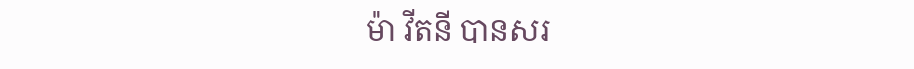ម៉ា វីតនី បានសរ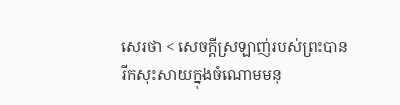សេរថា < សេចក្តីស្រឡាញ់របស់ព្រះបានរីកសុះសាយក្នុងចំណោមមនុ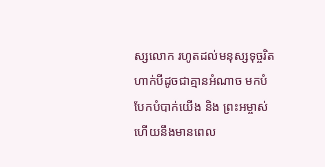ស្សលោក រហូតដល់មនុស្សទុច្ចរិតហាក់បីដូចជាគ្មានអំណាច មកបំបែកបំបាក់យើង និង ព្រះអម្ចាស់ ហើយនឹងមានពេល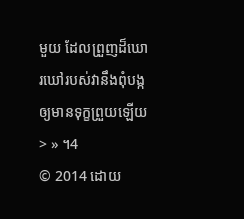មួយ ដែលព្រួញដ៏ឃោរឃៅរបស់វានឹងពុំបង្កឲ្យមានទុក្ខព្រួយឡើយ > » ។4
© 2014 ដោយ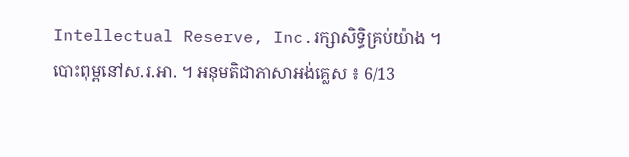Intellectual Reserve, Inc.រក្សាសិទ្ធិគ្រប់យ៉ាង ។ បោះពុម្ពនៅស.រ.អា. ។ អនុមតិជាភាសាអង់គ្លេស ៖ 6/13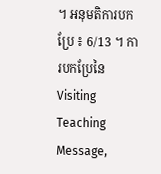។ អនុមតិការបកប្រែ ៖ 6/13 ។ ការបកប្រែនៃVisiting Teaching Message,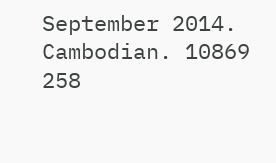September 2014. Cambodian. 10869 258